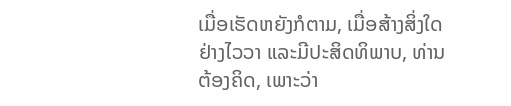ເມື່ອເຮັດຫຍັງກໍຕາມ, ເມື່ອສ້າງສິ່ງໃດຢ່າງໄວວາ ແລະມີປະສິດທິພາບ, ທ່ານຕ້ອງຄິດ, ເພາະວ່າ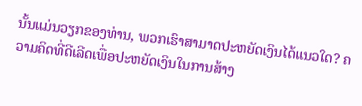ນັ້ນແມ່ນວຽກຂອງທ່ານ, ພວກເຮົາສາມາດປະຫຍັດເງິນໄດ້ແນວໃດ? ຄວາມຄິດທີ່ດີເລີດເພື່ອປະຫຍັດເງິນໃນການສ້າງ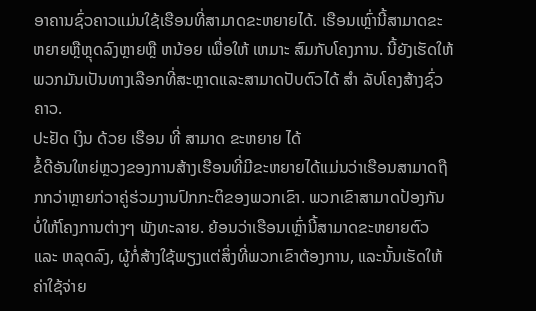ອາຄານຊົ່ວຄາວແມ່ນໃຊ້ເຮືອນທີ່ສາມາດຂະຫຍາຍໄດ້. ເຮືອນເຫຼົ່ານີ້ສາມາດຂະຫຍາຍຫຼືຫຼຸດລົງຫຼາຍຫຼື ຫນ້ອຍ ເພື່ອໃຫ້ ເຫມາະ ສົມກັບໂຄງການ. ນີ້ຍັງເຮັດໃຫ້ພວກມັນເປັນທາງເລືອກທີ່ສະຫຼາດແລະສາມາດປັບຕົວໄດ້ ສໍາ ລັບໂຄງສ້າງຊົ່ວຄາວ.
ປະຢັດ ເງິນ ດ້ວຍ ເຮືອນ ທີ່ ສາມາດ ຂະຫຍາຍ ໄດ້
ຂໍ້ດີອັນໃຫຍ່ຫຼວງຂອງການສ້າງເຮືອນທີ່ມີຂະຫຍາຍໄດ້ແມ່ນວ່າເຮືອນສາມາດຖືກກວ່າຫຼາຍກ່ວາຄູ່ຮ່ວມງານປົກກະຕິຂອງພວກເຂົາ. ພວກເຂົາສາມາດປ້ອງກັນບໍ່ໃຫ້ໂຄງການຕ່າງໆ ພັງທະລາຍ. ຍ້ອນວ່າເຮືອນເຫຼົ່ານີ້ສາມາດຂະຫຍາຍຕົວ ແລະ ຫລຸດລົງ, ຜູ້ກໍ່ສ້າງໃຊ້ພຽງແຕ່ສິ່ງທີ່ພວກເຂົາຕ້ອງການ, ແລະນັ້ນເຮັດໃຫ້ຄ່າໃຊ້ຈ່າຍ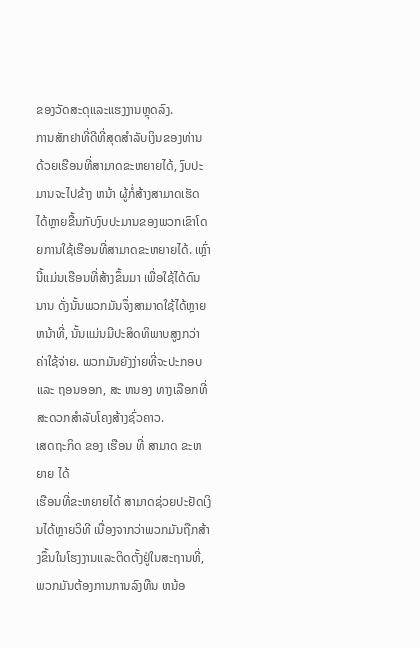ຂອງວັດສະດຸແລະແຮງງານຫຼຸດລົງ.
ການສັກຢາທີ່ດີທີ່ສຸດສໍາລັບເງິນຂອງທ່ານ
ດ້ວຍເຮືອນທີ່ສາມາດຂະຫຍາຍໄດ້, ງົບປະມານຈະໄປຂ້າງ ຫນ້າ ຜູ້ກໍ່ສ້າງສາມາດເຮັດໄດ້ຫຼາຍຂື້ນກັບງົບປະມານຂອງພວກເຂົາໂດຍການໃຊ້ເຮືອນທີ່ສາມາດຂະຫຍາຍໄດ້. ເຫຼົ່ານີ້ແມ່ນເຮືອນທີ່ສ້າງຂຶ້ນມາ ເພື່ອໃຊ້ໄດ້ດົນນານ ດັ່ງນັ້ນພວກມັນຈຶ່ງສາມາດໃຊ້ໄດ້ຫຼາຍຫນ້າທີ່, ນັ້ນແມ່ນມີປະສິດທິພາບສູງກວ່າຄ່າໃຊ້ຈ່າຍ. ພວກມັນຍັງງ່າຍທີ່ຈະປະກອບ ແລະ ຖອນອອກ, ສະ ຫນອງ ທາງເລືອກທີ່ສະດວກສໍາລັບໂຄງສ້າງຊົ່ວຄາວ.
ເສດຖະກິດ ຂອງ ເຮືອນ ທີ່ ສາມາດ ຂະຫຍາຍ ໄດ້
ເຮືອນທີ່ຂະຫຍາຍໄດ້ ສາມາດຊ່ວຍປະຢັດເງິນໄດ້ຫຼາຍວິທີ ເນື່ອງຈາກວ່າພວກມັນຖືກສ້າງຂຶ້ນໃນໂຮງງານແລະຕິດຕັ້ງຢູ່ໃນສະຖານທີ່, ພວກມັນຕ້ອງການການລົງທືນ ຫນ້ອ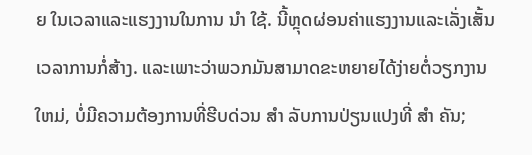ຍ ໃນເວລາແລະແຮງງານໃນການ ນໍາ ໃຊ້. ນີ້ຫຼຸດຜ່ອນຄ່າແຮງງານແລະເລັ່ງເສັ້ນເວລາການກໍ່ສ້າງ. ແລະເພາະວ່າພວກມັນສາມາດຂະຫຍາຍໄດ້ງ່າຍຕໍ່ວຽກງານ ໃຫມ່, ບໍ່ມີຄວາມຕ້ອງການທີ່ຮີບດ່ວນ ສໍາ ລັບການປ່ຽນແປງທີ່ ສໍາ ຄັນ;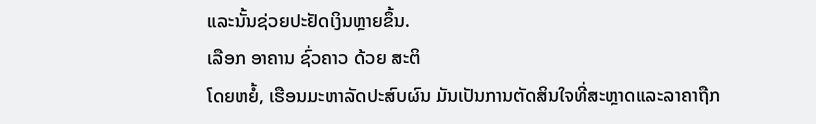ແລະນັ້ນຊ່ວຍປະຢັດເງິນຫຼາຍຂຶ້ນ.
ເລືອກ ອາຄານ ຊົ່ວຄາວ ດ້ວຍ ສະຕິ
ໂດຍຫຍໍ້, ເຮືອນມະຫາລັດປະສົບຜົນ ມັນເປັນການຕັດສິນໃຈທີ່ສະຫຼາດແລະລາຄາຖືກ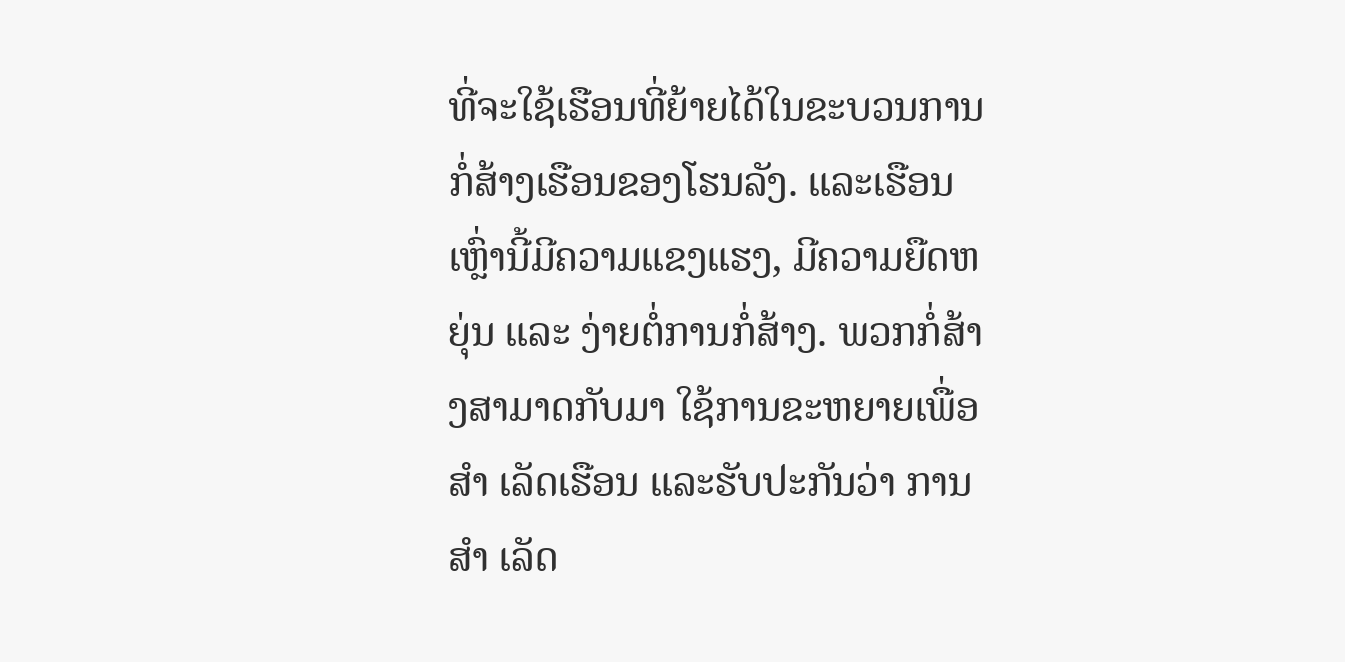ທີ່ຈະໃຊ້ເຮືອນທີ່ຍ້າຍໄດ້ໃນຂະບວນການກໍ່ສ້າງເຮືອນຂອງໂຮນລັງ. ແລະເຮືອນເຫຼົ່ານີ້ມີຄວາມແຂງແຮງ, ມີຄວາມຍືດຫຍຸ່ນ ແລະ ງ່າຍຕໍ່ການກໍ່ສ້າງ. ພວກກໍ່ສ້າງສາມາດກັບມາ ໃຊ້ການຂະຫຍາຍເພື່ອ ສໍາ ເລັດເຮືອນ ແລະຮັບປະກັນວ່າ ການ ສໍາ ເລັດ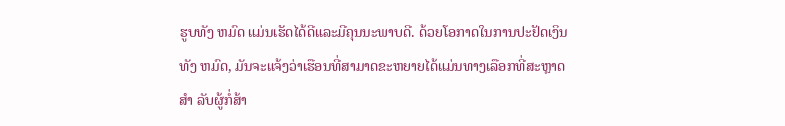ຮູບທັງ ຫມົດ ແມ່ນເຮັດໄດ້ດີແລະມີຄຸນນະພາບດີ. ດ້ວຍໂອກາດໃນການປະຢັດເງິນທັງ ຫມົດ, ມັນຈະແຈ້ງວ່າເຮືອນທີ່ສາມາດຂະຫຍາຍໄດ້ແມ່ນທາງເລືອກທີ່ສະຫຼາດ ສໍາ ລັບຜູ້ກໍ່ສ້າ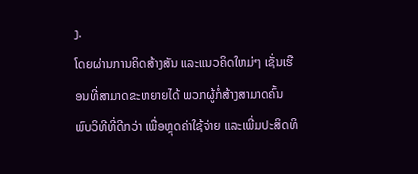ງ.
ໂດຍຜ່ານການຄິດສ້າງສັນ ແລະແນວຄິດໃຫມ່ໆ ເຊັ່ນເຮືອນທີ່ສາມາດຂະຫຍາຍໄດ້ ພວກຜູ້ກໍ່ສ້າງສາມາດຄົ້ນພົບວິທີທີ່ດີກວ່າ ເພື່ອຫຼຸດຄ່າໃຊ້ຈ່າຍ ແລະເພີ່ມປະສິດທິ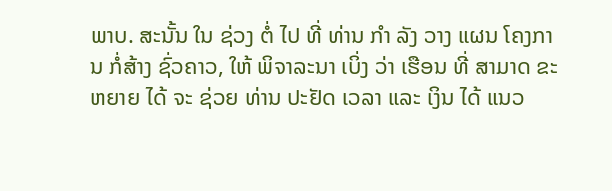ພາບ. ສະນັ້ນ ໃນ ຊ່ວງ ຕໍ່ ໄປ ທີ່ ທ່ານ ກໍາ ລັງ ວາງ ແຜນ ໂຄງການ ກໍ່ສ້າງ ຊົ່ວຄາວ, ໃຫ້ ພິຈາລະນາ ເບິ່ງ ວ່າ ເຮືອນ ທີ່ ສາມາດ ຂະຫຍາຍ ໄດ້ ຈະ ຊ່ວຍ ທ່ານ ປະຢັດ ເວລາ ແລະ ເງິນ ໄດ້ ແນວ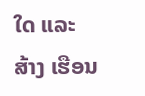ໃດ ແລະ ສ້າງ ເຮືອນ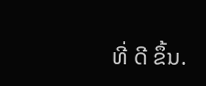ທີ່ ດີ ຂຶ້ນ.